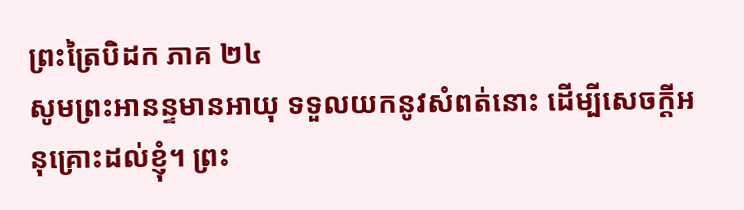ព្រះត្រៃបិដក ភាគ ២៤
សូមព្រះអានន្ទមានអាយុ ទទួលយកនូវសំពត់នោះ ដើម្បីសេចក្តីអនុគ្រោះដល់ខ្ញុំ។ ព្រះ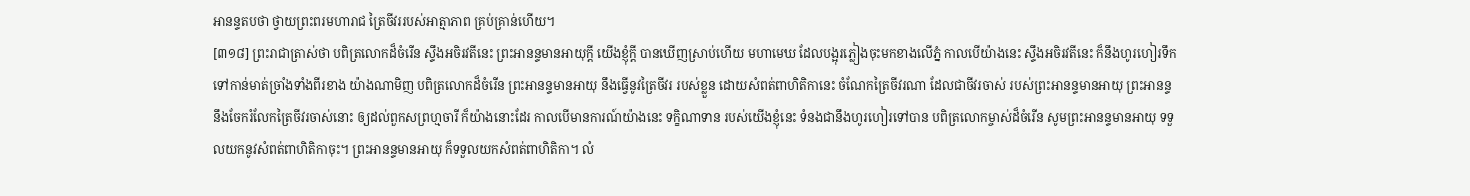អានន្ទតបថា ថ្វាយព្រះពរមហារាជ ត្រៃចីវររបស់អាត្មាភាព គ្រប់គ្រាន់ហើយ។
[៣១៨] ព្រះរាជាត្រាស់ថា បពិត្រលោកដ៏ចំរើន ស្ទឹងអចិរវតីនេះ ព្រះអានន្ទមានអាយុក្តី យើងខ្ញុំក្តី បានឃើញស្រាប់ហើយ មហាមេឃ ដែលបង្អុរភ្លៀងចុះមកខាងលើភ្នំ កាលបើយ៉ាងនេះ ស្ទឹងអចិរវតីនេះ ក៏នឹងហូរហៀរទឹក ទៅកាន់មាត់ច្រាំងទាំងពីរខាង យ៉ាងណាមិញ បពិត្រលោកដ៏ចំរើន ព្រះអានន្ទមានអាយុ នឹងធ្វើនូវត្រៃចីវរ របស់ខ្លួន ដោយសំពត់ពាហិតិកានេះ ចំណែកត្រៃចីវរណា ដែលជាចីវរចាស់ របស់ព្រះអានន្ទមានអាយុ ព្រះអានន្ទ នឹងចែករំលែកត្រៃចីវរចាស់នោះ ឲ្យដល់ពួកសព្រហ្មចារី ក៏យ៉ាងនោះដែរ កាលបើមានការណ៍យ៉ាងនេះ ទក្ខិណាទាន របស់យើងខ្ញុំនេះ ទំនងជានឹងហូរហៀរទៅបាន បពិត្រលោកម្ចាស់ដ៏ចំរើន សូមព្រះអានន្ទមានអាយុ ទទួលយកនូវសំពត់ពាហិតិកាចុះ។ ព្រះអានន្ទមានអាយុ ក៏ទទួលយកសំពត់ពាហិតិកា។ លំ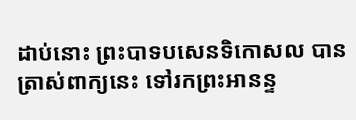ដាប់នោះ ព្រះបាទបសេនទិកោសល បានត្រាស់ពាក្យនេះ ទៅរកព្រះអានន្ទ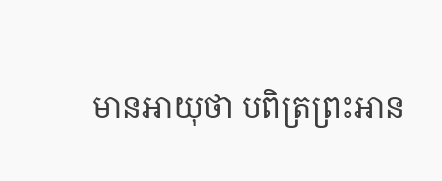មានអាយុថា បពិត្រព្រះអាន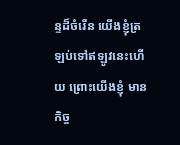ន្ទដ៏ចំរើន យើងខ្ញុំត្រឡប់ទៅឥឡូវនេះហើយ ព្រោះយើងខ្ញុំ មានកិច្ច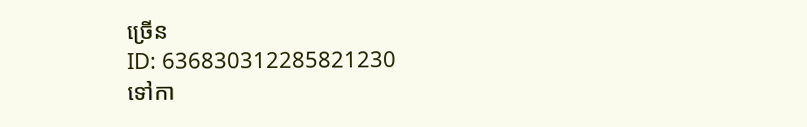ច្រើន
ID: 636830312285821230
ទៅកា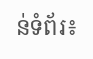ន់ទំព័រ៖